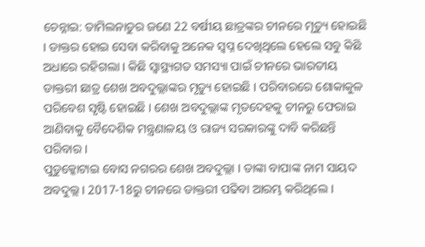ଚେନ୍ନାଇ: ତାମିଲନାଡୁର ଜଣେ 22 ବର୍ଷୀୟ ଛାତ୍ରଙ୍କର ଚୀନରେ ମୃତ୍ୟୁ ହୋଇଛି । ଡାକ୍ତର ହୋଇ ସେବା କରିବାକୁ ଅନେକ ସ୍ବପ୍ନ ଦେଖିଥିଲେ ହେଲେ ସବୁ କିଛି ଅଧାରେ ରହିଗଲା । କିଛି ସ୍ବାସ୍ଥ୍ୟଗତ ସମସ୍ୟା ପାଇଁ ଚୀନରେ ଭାରତୀୟ ଡାକ୍ତରୀ ଛାତ୍ର ଶେଖ ଅବଦୁଲ୍ଲାଙ୍କର ମୃତ୍ୟୁ ହୋଇଛି । ପରିବାରରେ ଶୋକାକୁଳ ପରିବେଶ ସୃଷ୍ଟି ହୋଇଛି । ଶେଖ ଅବଦୁଲ୍ଲାଙ୍କ ମୃତଦେହକୁ ଚୀନରୁ ଫେରାଇ ଆଣିବାକୁ ବୈଦେଶିକ ମନ୍ତ୍ରଣାଳୟ ଓ ରାଜ୍ୟ ସରକାରଙ୍କୁ ଦାବି କରିଛନ୍ତି ପରିବାର ।
ପୁଡୁକ୍କୋଟାଇ ବୋସ ନଗରର ଶେଖ ଅବଦୁଲ୍ଲା । ତାଙ୍କା ବାପାଙ୍କ ନାମ ସାୟଦ ଅବଦୁଲ୍ଲ । 2017-18ରୁ ଚୀନରେ ଡାକ୍ତରୀ ପଢିବା ଆରମ୍ଭ କରିଥିଲେ ।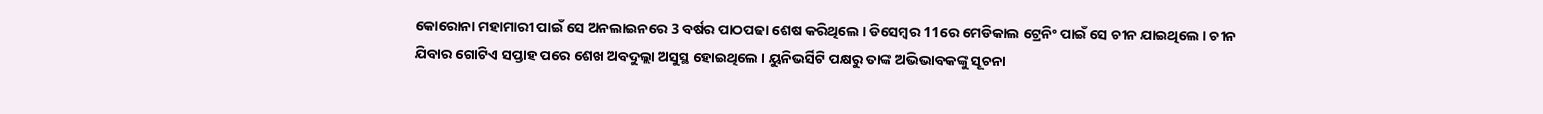କୋରୋନା ମହାମାରୀ ପାଇଁ ସେ ଅନଲାଇନରେ 3 ବର୍ଷର ପାଠପଢା ଶେଷ କରିଥିଲେ । ଡିସେମ୍ବର 11ରେ ମେଡିକାଲ ଟ୍ରେନିଂ ପାଇଁ ସେ ଚୀନ ଯାଇଥିଲେ । ଚୀନ ଯିବାର ଗୋଟିଏ ସପ୍ତାହ ପରେ ଶେଖ ଅବଦୁଲ୍ଲା ଅସୁସ୍ଥ ହୋଇଥିଲେ । ୟୁନିଭର୍ସିଟି ପକ୍ଷରୁ ତାଙ୍କ ଅଭିଭାବକଙ୍କୁ ସୂଚନା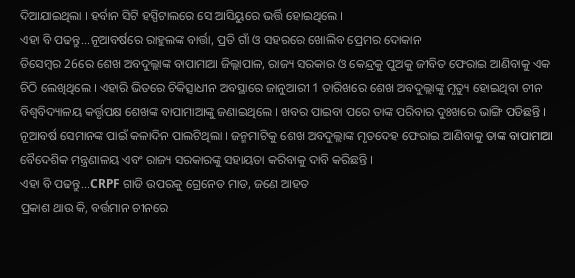ଦିଆଯାଇଥିଲା । ହର୍ବାନ ସିଟି ହସ୍ପିଟାଲରେ ସେ ଆସିୟୁରେ ଭର୍ତ୍ତି ହୋଇଥିଲେ ।
ଏହା ବି ପଢନ୍ତୁ...ନୂଆବର୍ଷରେ ରାହୁଲଙ୍କ ବାର୍ତ୍ତା, ପ୍ରତି ଗାଁ ଓ ସହରରେ ଖୋଲିବ ପ୍ରେମର ଦୋକାନ
ଡିସେମ୍ବର 26ରେ ଶେଖ ଅବଦୁଲ୍ଲାଙ୍କ ବାପାମାଆ ଜିଲ୍ଲାପାଳ, ରାଜ୍ୟ ସରକାର ଓ କେନ୍ଦ୍ରକୁ ପୁଅକୁ ଜୀବିତ ଫେରାଇ ଆଣିବାକୁ ଏକ ଚିଠି ଲେଖିଥିଲେ । ଏହାରି ଭିତରେ ଚିକିତ୍ସାଧୀନ ଅବସ୍ଥାରେ ଜାନୁଆରୀ 1 ତାରିଖରେ ଶେଖ ଅବଦୁଲ୍ଲାଙ୍କୁ ମୃତ୍ୟୁ ହୋଇଥିବା ଚୀନ ବିଶ୍ବବିଦ୍ୟାଳୟ କର୍ତ୍ତୃପକ୍ଷ ଶେଖଙ୍କ ବାପାମାଆଙ୍କୁ ଜଣାଇଥିଲେ । ଖବର ପାଇବା ପରେ ତାଙ୍କ ପରିବାର ଦୁଃଖରେ ଭାଙ୍ଗି ପଡିଛନ୍ତି । ନୂଆବର୍ଷ ସେମାନଙ୍କ ପାଇଁ କଳାଦିନ ପାଲଟିଥିଲା । ଜନ୍ମମାଟିକୁ ଶେଖ ଅବଦୁଲ୍ଲାଙ୍କ ମୃତଦେହ ଫେରାଇ ଆଣିବାକୁ ତାଙ୍କ ବାପାମାଆ ବୈଦେଶିକ ମନ୍ତ୍ରଣାଳୟ ଏବଂ ରାଜ୍ୟ ସରକାରଙ୍କୁ ସହାୟତା କରିବାକୁ ଦାବି କରିଛନ୍ତି ।
ଏହା ବି ପଢନ୍ତୁ...CRPF ଗାଡି ଉପରକୁ ଗ୍ରେନେଡ ମାଡ, ଜଣେ ଆହତ
ପ୍ରକାଶ ଥାଉ କି, ବର୍ତ୍ତମାନ ଚୀନରେ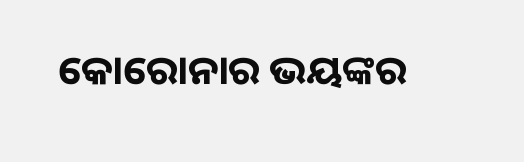କୋରୋନାର ଭୟଙ୍କର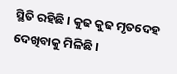ସ୍ଥିତି ରହିଛି । କୁଢ କୁଢ ମୃତଦେହ ଦେଖିବାକୁ ମିଳିଛି ।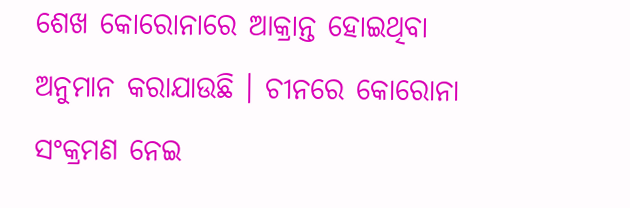ଶେଖ କୋରୋନାରେ ଆକ୍ରାନ୍ତ ହୋଇଥିବା ଅନୁମାନ କରାଯାଉଛି । ଚୀନରେ କୋରୋନା ସଂକ୍ରମଣ ନେଇ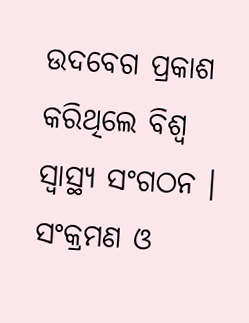ଉଦବେଗ ପ୍ରକାଶ କରିଥିଲେ ବିଶ୍ବ ସ୍ବାସ୍ଥ୍ୟ ସଂଗଠନ । ସଂକ୍ରମଣ ଓ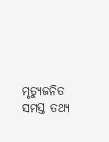ମୃତ୍ୟୁଜନିତ ସମସ୍ତ ତଥ୍ୟ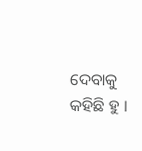ଦେବାକୁ କହିଛି ହୁ ।